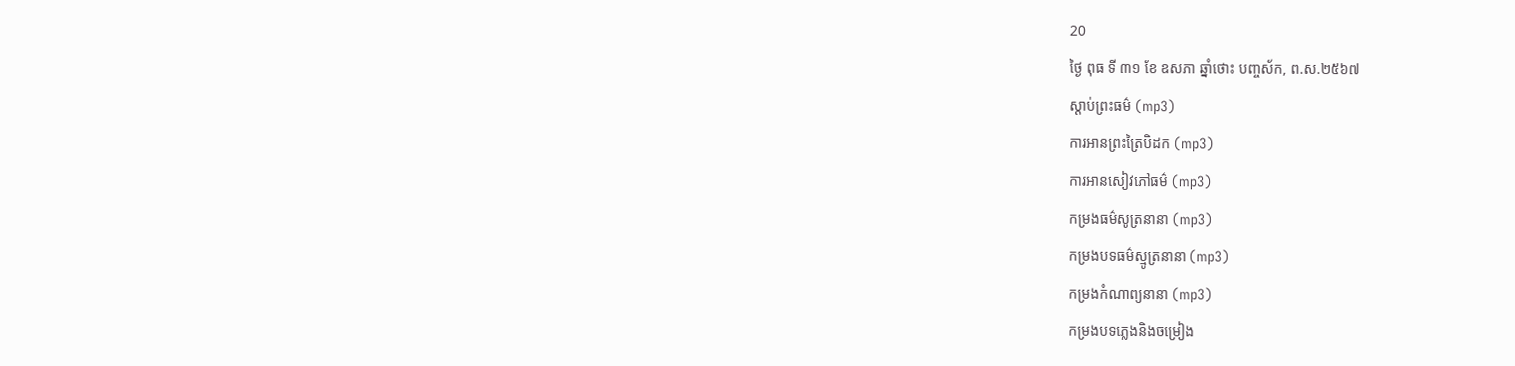20
ថ្ងៃ ពុធ ទី ៣១ ខែ ឧសភា ឆ្នាំថោះ បញ្ចស័ក, ព.ស.២៥៦៧
ស្តាប់ព្រះធម៌ (mp3)
ការអានព្រះត្រៃបិដក (mp3)
ការអានសៀវភៅធម៌ (mp3)
កម្រងធម៌សូត្រនានា (mp3)
កម្រងបទធម៌ស្មូត្រនានា (mp3)
កម្រងកំណាព្យនានា (mp3)
កម្រងបទភ្លេងនិងចម្រៀង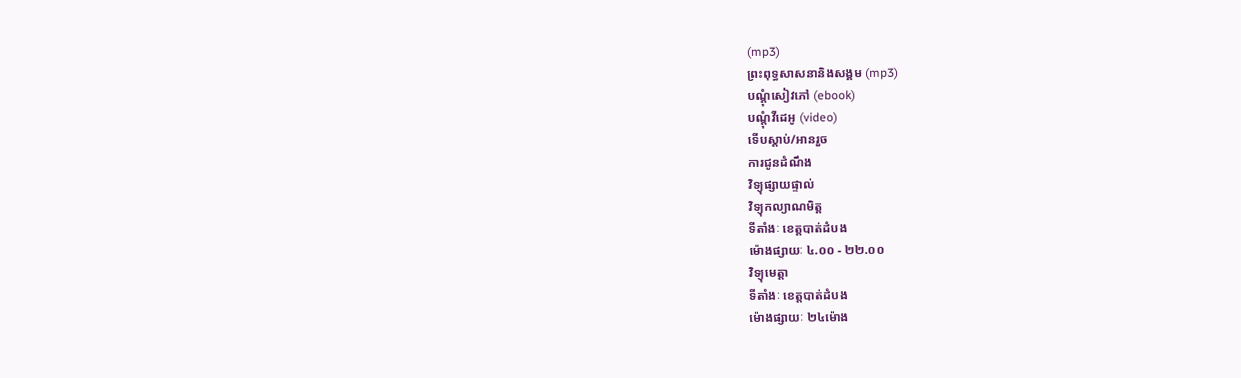(mp3)
ព្រះពុទ្ធសាសនានិងសង្គម (mp3)
បណ្តុំសៀវភៅ (ebook)
បណ្តុំវីដេអូ (video)
ទើបស្តាប់/អានរួច
ការជូនដំណឹង
វិទ្យុផ្សាយផ្ទាល់
វិទ្យុកល្យាណមិត្ត
ទីតាំងៈ ខេត្តបាត់ដំបង
ម៉ោងផ្សាយៈ ៤.០០ - ២២.០០
វិទ្យុមេត្តា
ទីតាំងៈ ខេត្តបាត់ដំបង
ម៉ោងផ្សាយៈ ២៤ម៉ោង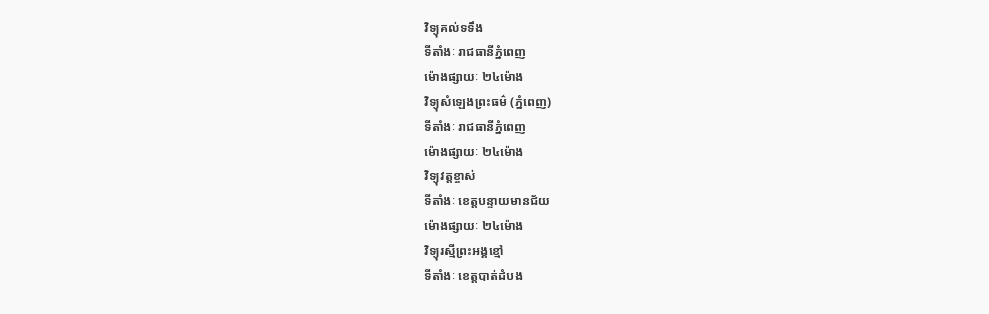វិទ្យុគល់ទទឹង
ទីតាំងៈ រាជធានីភ្នំពេញ
ម៉ោងផ្សាយៈ ២៤ម៉ោង
វិទ្យុសំឡេងព្រះធម៌ (ភ្នំពេញ)
ទីតាំងៈ រាជធានីភ្នំពេញ
ម៉ោងផ្សាយៈ ២៤ម៉ោង
វិទ្យុវត្តខ្ចាស់
ទីតាំងៈ ខេត្តបន្ទាយមានជ័យ
ម៉ោងផ្សាយៈ ២៤ម៉ោង
វិទ្យុរស្មីព្រះអង្គខ្មៅ
ទីតាំងៈ ខេត្តបាត់ដំបង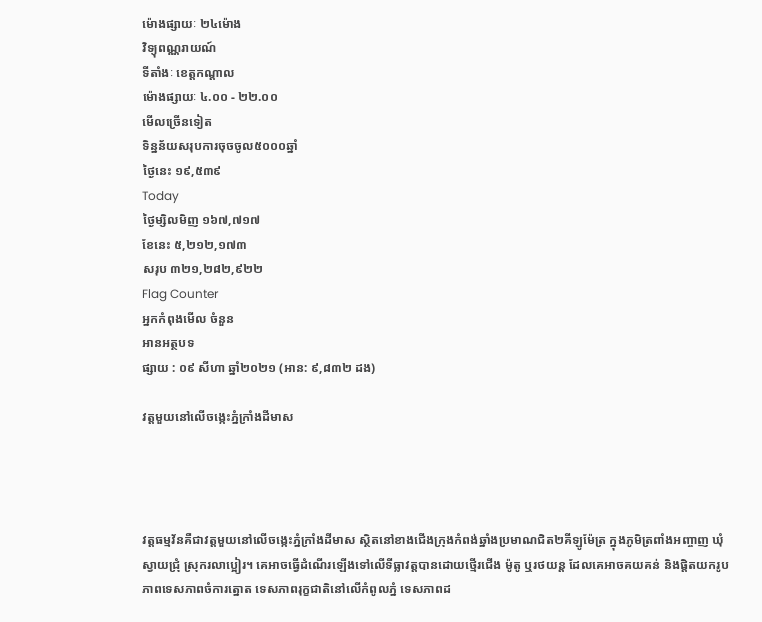ម៉ោងផ្សាយៈ ២៤ម៉ោង
វិទ្យុពណ្ណរាយណ៍
ទីតាំងៈ ខេត្តកណ្តាល
ម៉ោងផ្សាយៈ ៤.០០ - ២២.០០
មើលច្រើនទៀត
ទិន្នន័យសរុបការចុចចូល៥០០០ឆ្នាំ
ថ្ងៃនេះ ១៩,៥៣៩
Today
ថ្ងៃម្សិលមិញ ១៦៧,៧១៧
ខែនេះ ៥,២១២,១៧៣
សរុប ៣២១,២៨២,៩២២
Flag Counter
អ្នកកំពុងមើល ចំនួន
អានអត្ថបទ
ផ្សាយ : ០៩ សីហា ឆ្នាំ២០២១ (អាន: ៩,៨៣២ ដង)

វត្តមួយនៅលើចង្កេះភ្នំក្រាំងដីមាស




វត្តធម្មវ័នគឺជាវត្តមួយនៅលើចង្កេះភ្នំក្រាំងដីមាស ស្ថិតនៅខាងជើងក្រុងកំពង់ឆ្នាំងប្រមាណជិត២គីឡូម៉ែត្រ ក្នុងភូមិត្រពាំងអញ្ចាញ ឃុំស្វាយជ្រុំ ស្រុករលាប្អៀរ។ គេអាចធ្វើដំណើរឡើងទៅលើទីធ្លាវត្តបានដោយថ្មើរជើង ម៉ូតូ ឬរថយន្ត ដែលគេអាចគយគន់ និងផ្តិតយករូបភាពទេសភាពចំការត្នោត ទេសភាពរុក្ខជាតិនៅលើកំពូលភ្នំ ទេសភាពដ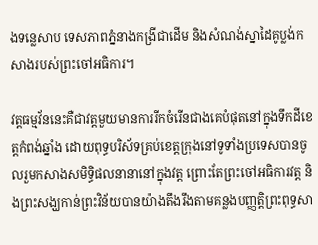ងទន្លេសាប ទេសភាពភ្នំនាងកង្រីជាដើម និងសំណង់ស្នាដៃគូប្លង់កសាងរបស់ព្រះចៅអធិការ។

វត្តធម្មវ័ននេះគឺជាវត្តមួយមានការរីកចំរើនជាងគេបំផុតនៅក្នុងទឹកដីខេត្តកំពង់ឆ្នាំង ដោយពុទ្ធបរិស័ទគ្រប់ខេត្តក្រុងនៅទូទាំងប្រទេសបានចូលរួមកសាងសមិទ្ធិផលនានានៅក្នុងវត្ត ព្រោះតែព្រះចៅអធិការវត្ត និងព្រះសង្ឃកាន់ព្រះវិន័យបានយ៉ាងតឹងរឹងតាមគន្លងបញ្ញត្តិព្រះពុទ្ធសា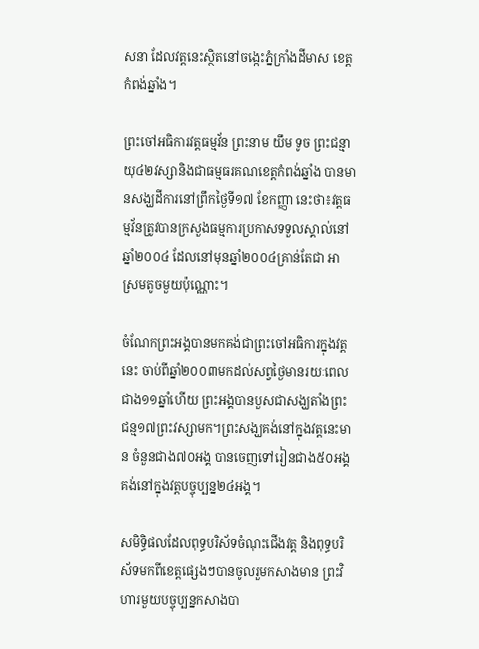សនា ដែលវត្តនេះស្ថិតនៅចង្កេះភ្នំក្រាំងដីមាស ខេត្តកំពង់ឆ្នាំង។

ព្រះចៅអធិការវត្តធម្មវ័ន ព្រះនាម យឹម ទូច ព្រះជន្មាយុ៤២វស្សានិងជាធម្មធរគណខេត្តកំពង់ឆ្នាំង បានមានសង្ឃដីការនៅព្រឹកថ្ងៃទី១៧ ខែកញ្ញា នេះថា៖វត្តធម្មវ័នត្រូវបានក្រសួងធម្មការប្រកាសទទួលស្គាល់នៅឆ្នាំ២០០៤ ដែលនៅមុនឆ្នាំ២០០៤គ្រាន់តែជា អាស្រមតូចមួយប៉ុណ្ណោះ។

ចំណែកព្រះអង្គបានមកគង់ជាព្រះចៅអធិការក្នុងវត្តនេះ ចាប់ពីឆ្នាំ២០០៣មកដល់សព្វថ្ងៃមានរយៈពេលជាង១១ឆ្នាំហើយ ព្រះអង្គបានបួសជាសង្ឃតាំងព្រះជន្ម១៧ព្រះវស្សាមក។ព្រះសង្ឃគង់នៅក្នុងវត្តនេះមាន ចំនួនជាង៧០អង្គ បានចេញទៅរៀនជាង៥០អង្គ គង់នៅក្នុងវត្តបច្ចុប្បន្ន២៤អង្គ។

សមិទ្ធិផលដែលពុទ្ធបរិស័ទចំណុះជើងវត្ត និងពុទ្ធបរិស័ទមកពីខេត្តផ្សេងៗបានចូលរួមកសាងមាន ព្រះវិហារមួយបច្ចុប្បន្នកសាងបា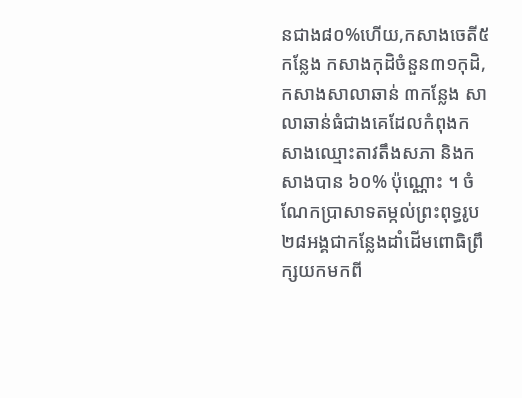នជាង៨០%ហើយ,កសាងចេតី៥កន្លែង កសាងកុដិចំនួន៣១កុដិ,កសាងសាលាឆាន់ ៣កន្លែង សាលាឆាន់ធំជាងគេដែលកំពុងកសាងឈ្មោះតាវតឹងសភា និងកសាងបាន ៦០% ប៉ុណ្ណោះ ។ ចំណែកប្រាសាទតម្កល់ព្រះពុទ្ធរូប២៨អង្គជាកន្លែងដាំដើមពោធិព្រឹក្សយកមកពី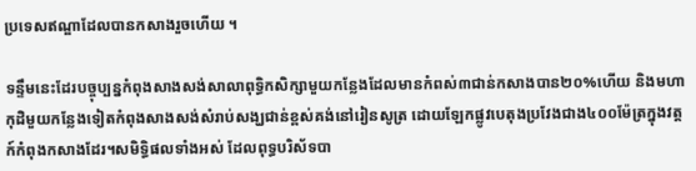ប្រទេសឥណ្ឌាដែលបានកសាងរួចហើយ ។

ទន្ទឹមនេះដែរបច្ចុប្បន្នកំពុងសាងសង់សាលាពុទ្ធិកសិក្សាមួយកន្លែងដែលមានកំពស់៣ជាន់កសាងបាន២០%ហើយ និងមហាកុដិមួយកន្លែងទៀតកំពុងសាងសង់សំរាប់សង្ឃជាន់ខ្ពស់គង់នៅរៀនសូត្រ ដោយឡែកផ្លូវបេតុងប្រវែងជាង៤០០ម៉ែត្រក្នុងវត្តក៍កំពុងកសាងដែរ។សមិទ្ធិផលទាំងអស់ ដែលពុទ្ធបរិស័ទបា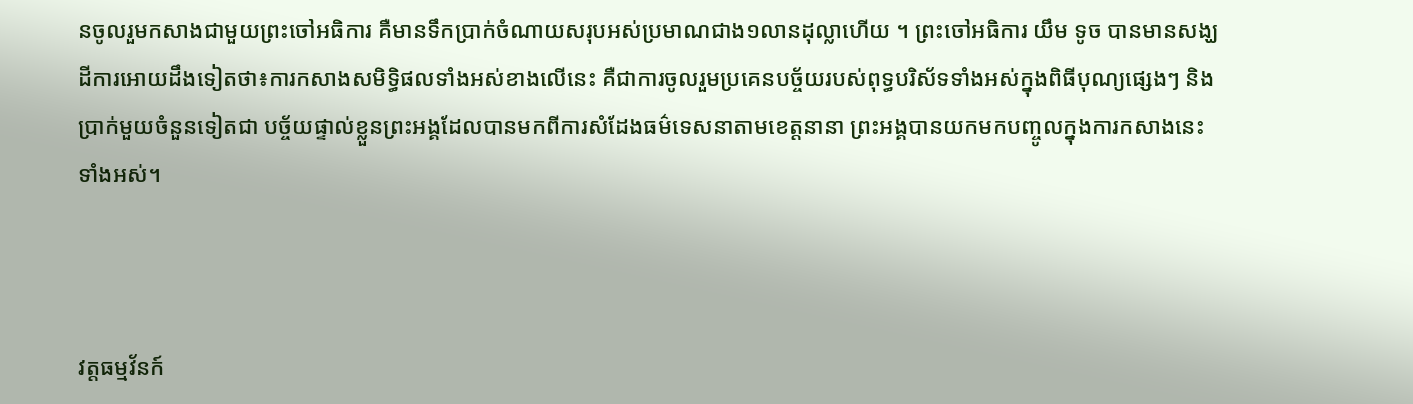នចូលរួមកសាងជាមួយព្រះចៅអធិការ គឺមានទឹកប្រាក់ចំណាយសរុបអស់ប្រមាណជាង១លានដុល្លាហើយ ។ ព្រះចៅអធិការ យឹម ទូច បានមានសង្ឃដីការអោយដឹងទៀតថា៖ការកសាងសមិទ្ធិផលទាំងអស់ខាងលើនេះ គឺជាការចូលរួមប្រគេនបច្ច័យរបស់ពុទ្ធបរិស័ទទាំងអស់ក្នុងពិធីបុណ្យផ្សេងៗ និងប្រាក់មួយចំនួនទៀតជា បច្ច័យផ្ទាល់ខ្លួនព្រះអង្គដែលបានមកពីការសំដែងធម៌ទេសនាតាមខេត្តនានា ព្រះអង្គបានយកមកបញ្ចូលក្នុងការកសាងនេះទាំងអស់។



វត្តធម្មវ័នក៍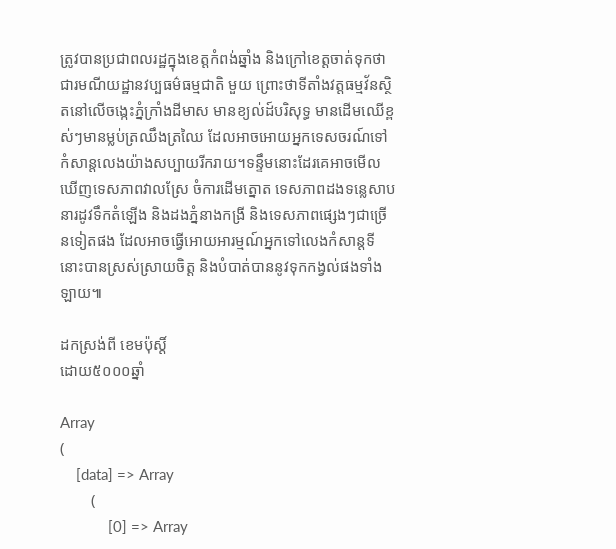ត្រូវបានប្រជាពលរដ្ឋក្នុងខេត្តកំពង់ឆ្នាំង និងក្រៅខេត្តចាត់ទុកថាជារមណីយដ្ឋានវប្បធម៌ធម្មជាតិ មួយ ព្រោះថាទីតាំងវត្តធម្មវ័នស្ថិតនៅលើចង្កេះភ្នំក្រាំងដីមាស មានខ្យល់ដ៍បរិសុទ្ធ មានដើមឈើខ្ពស់ៗមានម្លប់ត្រឈឹងត្រឈៃ ដែលអាចអោយអ្នកទេសចរណ៍ទៅកំសាន្តលេងយ៉ាងសប្បាយរីករាយ។ទន្ទឹមនោះដែរគេអាចមើលឃើញទេសភាពវាលស្រែ ចំការដើមត្នោត ទេសភាពដងទន្លេសាបនារដូវទឹកតំឡើង និងដងភ្នំនាងកង្រី និងទេសភាពផ្សេងៗជាច្រើនទៀតផង ដែលអាចធ្វើអោយអារម្មណ៍អ្នកទៅលេងកំសាន្តទីនោះបានស្រស់ស្រាយចិត្ត និងបំបាត់បាននូវទុកកង្វល់ផងទាំងឡាយ៕

ដកស្រង់ពី ខេមប៉ុស្តិ៍
ដោយ៥០០០ឆ្នាំ

Array
(
    [data] => Array
        (
            [0] => Array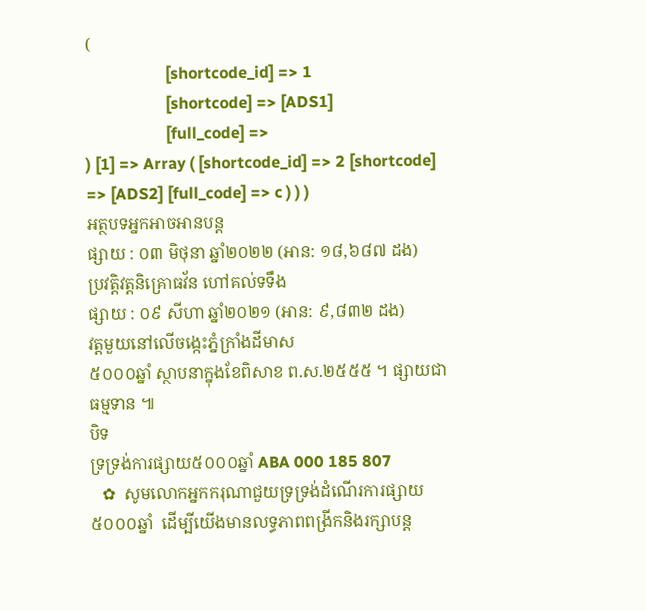(
                    [shortcode_id] => 1
                    [shortcode] => [ADS1]
                    [full_code] =>
) [1] => Array ( [shortcode_id] => 2 [shortcode] => [ADS2] [full_code] => c ) ) )
អត្ថបទអ្នកអាចអានបន្ត
ផ្សាយ : ០៣ មិថុនា ឆ្នាំ២០២២ (អាន: ១៨,៦៨៧ ដង)
ប្រវត្តិវត្តនិគ្រោធវ័ន ហៅគល់ទទឹង
ផ្សាយ : ០៩ សីហា ឆ្នាំ២០២១ (អាន: ៩,៨៣២ ដង)
វត្តមួយនៅលើចង្កេះភ្នំក្រាំងដីមាស
៥០០០ឆ្នាំ ស្ថាបនាក្នុងខែពិសាខ ព.ស.២៥៥៥ ។ ផ្សាយជាធម្មទាន ៕
បិទ
ទ្រទ្រង់ការផ្សាយ៥០០០ឆ្នាំ ABA 000 185 807
   ✿  សូមលោកអ្នកករុណាជួយទ្រទ្រង់ដំណើរការផ្សាយ៥០០០ឆ្នាំ  ដើម្បីយើងមានលទ្ធភាពពង្រីកនិងរក្សាបន្ត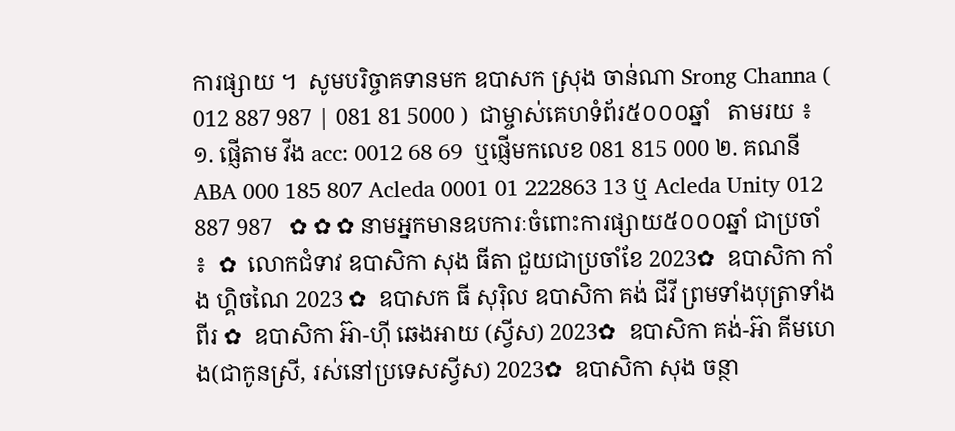ការផ្សាយ ។  សូមបរិច្ចាគទានមក ឧបាសក ស្រុង ចាន់ណា Srong Channa ( 012 887 987 | 081 81 5000 )  ជាម្ចាស់គេហទំព័រ៥០០០ឆ្នាំ   តាមរយ ៖ ១. ផ្ញើតាម វីង acc: 0012 68 69  ឬផ្ញើមកលេខ 081 815 000 ២. គណនី ABA 000 185 807 Acleda 0001 01 222863 13 ឬ Acleda Unity 012 887 987   ✿ ✿ ✿ នាមអ្នកមានឧបការៈចំពោះការផ្សាយ៥០០០ឆ្នាំ ជាប្រចាំ ៖  ✿  លោកជំទាវ ឧបាសិកា សុង ធីតា ជួយជាប្រចាំខែ 2023✿  ឧបាសិកា កាំង ហ្គិចណៃ 2023 ✿  ឧបាសក ធី សុរ៉ិល ឧបាសិកា គង់ ជីវី ព្រមទាំងបុត្រាទាំងពីរ ✿  ឧបាសិកា អ៊ា-ហុី ឆេងអាយ (ស្វីស) 2023✿  ឧបាសិកា គង់-អ៊ា គីមហេង(ជាកូនស្រី, រស់នៅប្រទេសស្វីស) 2023✿  ឧបាសិកា សុង ចន្ថា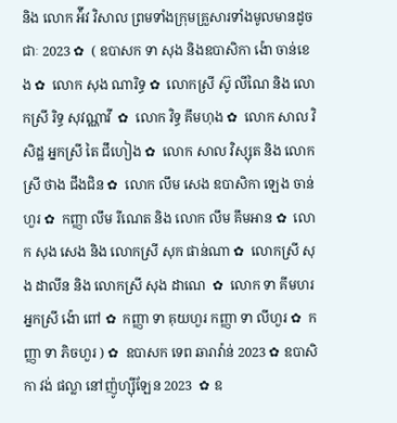និង លោក អ៉ីវ វិសាល ព្រមទាំងក្រុមគ្រួសារទាំងមូលមានដូចជាៈ 2023 ✿  ( ឧបាសក ទា សុង និងឧបាសិកា ង៉ោ ចាន់ខេង ✿  លោក សុង ណារិទ្ធ ✿  លោកស្រី ស៊ូ លីណៃ និង លោកស្រី រិទ្ធ សុវណ្ណាវី  ✿  លោក វិទ្ធ គឹមហុង ✿  លោក សាល វិសិដ្ឋ អ្នកស្រី តៃ ជឹហៀង ✿  លោក សាល វិស្សុត និង លោកស្រី ថាង ជឹងជិន ✿  លោក លឹម សេង ឧបាសិកា ឡេង ចាន់ហួរ ✿  កញ្ញា លឹម រីណេត និង លោក លឹម គឹមអាន ✿  លោក សុង សេង និង លោកស្រី សុក ផាន់ណា ✿  លោកស្រី សុង ដាលីន និង លោកស្រី សុង ដាណេ  ✿  លោក ទា គីមហរ អ្នកស្រី ង៉ោ ពៅ ✿  កញ្ញា ទា គុយហួរ កញ្ញា ទា លីហួរ ✿  កញ្ញា ទា ភិចហួរ ) ✿  ឧបាសក ទេព ឆារាវ៉ាន់ 2023 ✿ ឧបាសិកា វង់ ផល្លា នៅញ៉ូហ្ស៊ីឡែន 2023  ✿ ឧ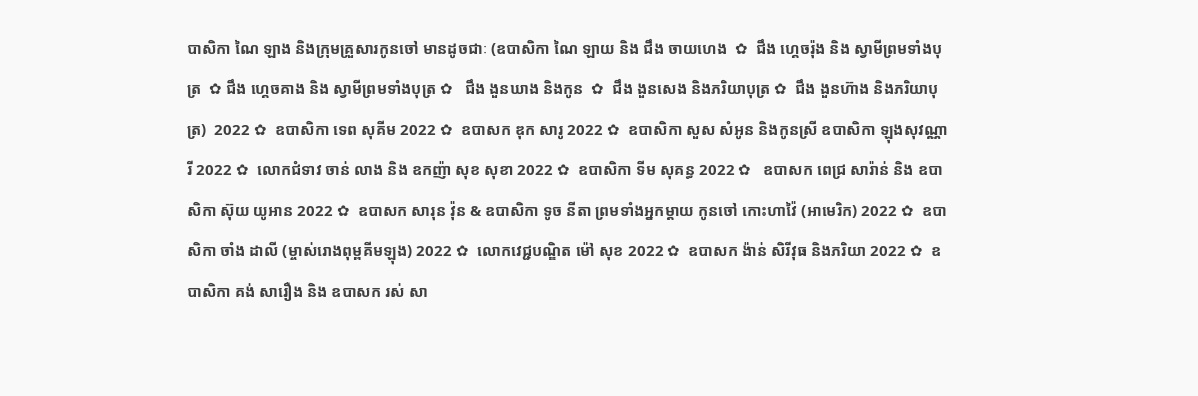បាសិកា ណៃ ឡាង និងក្រុមគ្រួសារកូនចៅ មានដូចជាៈ (ឧបាសិកា ណៃ ឡាយ និង ជឹង ចាយហេង  ✿  ជឹង ហ្គេចរ៉ុង និង ស្វាមីព្រមទាំងបុត្រ  ✿ ជឹង ហ្គេចគាង និង ស្វាមីព្រមទាំងបុត្រ ✿   ជឹង ងួនឃាង និងកូន  ✿  ជឹង ងួនសេង និងភរិយាបុត្រ ✿  ជឹង ងួនហ៊ាង និងភរិយាបុត្រ)  2022 ✿  ឧបាសិកា ទេព សុគីម 2022 ✿  ឧបាសក ឌុក សារូ 2022 ✿  ឧបាសិកា សួស សំអូន និងកូនស្រី ឧបាសិកា ឡុងសុវណ្ណារី 2022 ✿  លោកជំទាវ ចាន់ លាង និង ឧកញ៉ា សុខ សុខា 2022 ✿  ឧបាសិកា ទីម សុគន្ធ 2022 ✿   ឧបាសក ពេជ្រ សារ៉ាន់ និង ឧបាសិកា ស៊ុយ យូអាន 2022 ✿  ឧបាសក សារុន វ៉ុន & ឧបាសិកា ទូច នីតា ព្រមទាំងអ្នកម្តាយ កូនចៅ កោះហាវ៉ៃ (អាមេរិក) 2022 ✿  ឧបាសិកា ចាំង ដាលី (ម្ចាស់រោងពុម្ពគីមឡុង) 2022 ✿  លោកវេជ្ជបណ្ឌិត ម៉ៅ សុខ 2022 ✿  ឧបាសក ង៉ាន់ សិរីវុធ និងភរិយា 2022 ✿  ឧបាសិកា គង់ សារឿង និង ឧបាសក រស់ សា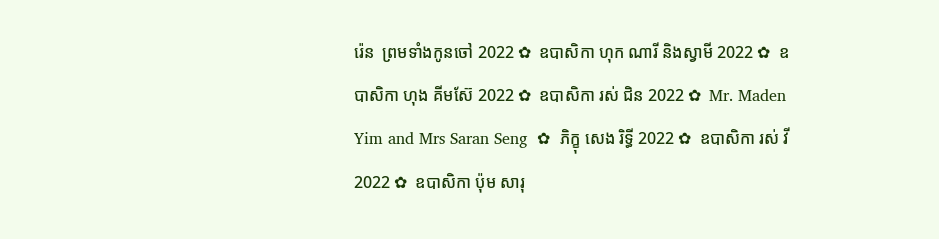រ៉េន  ព្រមទាំងកូនចៅ 2022 ✿  ឧបាសិកា ហុក ណារី និងស្វាមី 2022 ✿  ឧបាសិកា ហុង គីមស៊ែ 2022 ✿  ឧបាសិកា រស់ ជិន 2022 ✿  Mr. Maden Yim and Mrs Saran Seng  ✿  ភិក្ខុ សេង រិទ្ធី 2022 ✿  ឧបាសិកា រស់ វី 2022 ✿  ឧបាសិកា ប៉ុម សារុ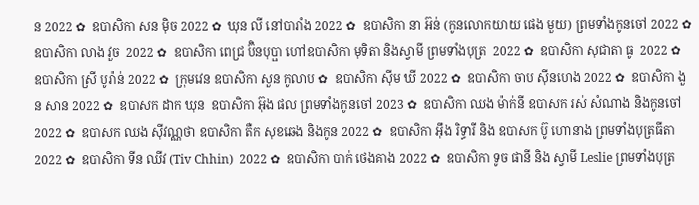ន 2022 ✿  ឧបាសិកា សន ម៉ិច 2022 ✿  ឃុន លី នៅបារាំង 2022 ✿  ឧបាសិកា នា អ៊ន់ (កូនលោកយាយ ផេង មួយ) ព្រមទាំងកូនចៅ 2022 ✿  ឧបាសិកា លាង វួច  2022 ✿  ឧបាសិកា ពេជ្រ ប៊ិនបុប្ផា ហៅឧបាសិកា មុទិតា និងស្វាមី ព្រមទាំងបុត្រ  2022 ✿  ឧបាសិកា សុជាតា ធូ  2022 ✿  ឧបាសិកា ស្រី បូរ៉ាន់ 2022 ✿  ក្រុមវេន ឧបាសិកា សួន កូលាប ✿  ឧបាសិកា ស៊ីម ឃី 2022 ✿  ឧបាសិកា ចាប ស៊ីនហេង 2022 ✿  ឧបាសិកា ងួន សាន 2022 ✿  ឧបាសក ដាក ឃុន  ឧបាសិកា អ៊ុង ផល ព្រមទាំងកូនចៅ 2023 ✿  ឧបាសិកា ឈង ម៉ាក់នី ឧបាសក រស់ សំណាង និងកូនចៅ  2022 ✿  ឧបាសក ឈង សុីវណ្ណថា ឧបាសិកា តឺក សុខឆេង និងកូន 2022 ✿  ឧបាសិកា អុឹង រិទ្ធារី និង ឧបាសក ប៊ូ ហោនាង ព្រមទាំងបុត្រធីតា  2022 ✿  ឧបាសិកា ទីន ឈីវ (Tiv Chhin)  2022 ✿  ឧបាសិកា បាក់ ថេងគាង 2022 ✿  ឧបាសិកា ទូច ផានី និង ស្វាមី Leslie ព្រមទាំងបុត្រ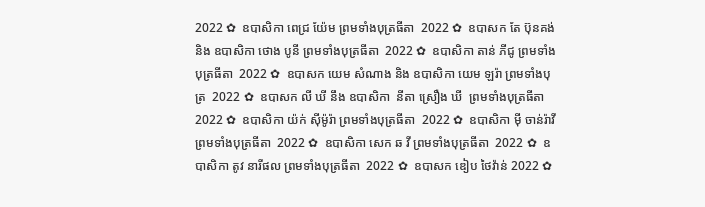2022 ✿  ឧបាសិកា ពេជ្រ យ៉ែម ព្រមទាំងបុត្រធីតា  2022 ✿  ឧបាសក តែ ប៊ុនគង់ និង ឧបាសិកា ថោង បូនី ព្រមទាំងបុត្រធីតា  2022 ✿  ឧបាសិកា តាន់ ភីជូ ព្រមទាំងបុត្រធីតា  2022 ✿  ឧបាសក យេម សំណាង និង ឧបាសិកា យេម ឡរ៉ា ព្រមទាំងបុត្រ  2022 ✿  ឧបាសក លី ឃី នឹង ឧបាសិកា  នីតា ស្រឿង ឃី  ព្រមទាំងបុត្រធីតា  2022 ✿  ឧបាសិកា យ៉ក់ សុីម៉ូរ៉ា ព្រមទាំងបុត្រធីតា  2022 ✿  ឧបាសិកា មុី ចាន់រ៉ាវី ព្រមទាំងបុត្រធីតា  2022 ✿  ឧបាសិកា សេក ឆ វី ព្រមទាំងបុត្រធីតា  2022 ✿  ឧបាសិកា តូវ នារីផល ព្រមទាំងបុត្រធីតា  2022 ✿  ឧបាសក ឌៀប ថៃវ៉ាន់ 2022 ✿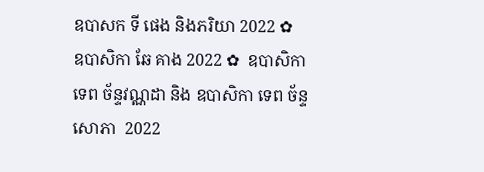ឧបាសក ទី ផេង និងភរិយា 2022 ✿  ឧបាសិកា ឆែ គាង 2022 ✿  ឧបាសិកា ទេព ច័ន្ទវណ្ណដា និង ឧបាសិកា ទេព ច័ន្ទសោភា  2022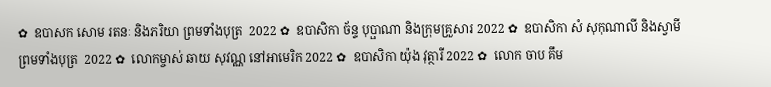✿  ឧបាសក សោម រតនៈ និងភរិយា ព្រមទាំងបុត្រ  2022 ✿  ឧបាសិកា ច័ន្ទ បុប្ផាណា និងក្រុមគ្រួសារ 2022 ✿  ឧបាសិកា សំ សុកុណាលី និងស្វាមី ព្រមទាំងបុត្រ  2022 ✿  លោកម្ចាស់ ឆាយ សុវណ្ណ នៅអាមេរិក 2022 ✿  ឧបាសិកា យ៉ុង វុត្ថារី 2022 ✿  លោក ចាប គឹម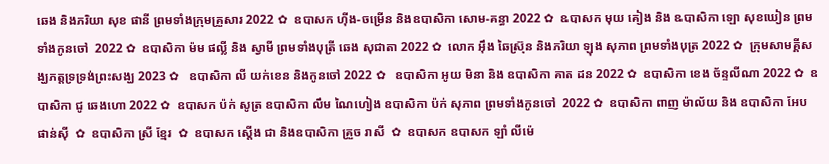ឆេង និងភរិយា សុខ ផានី ព្រមទាំងក្រុមគ្រួសារ 2022 ✿  ឧបាសក ហ៊ីង-ចម្រើន និងឧបាសិកា សោម-គន្ធា 2022 ✿  ឩបាសក មុយ គៀង និង ឩបាសិកា ឡោ សុខឃៀន ព្រមទាំងកូនចៅ  2022 ✿  ឧបាសិកា ម៉ម ផល្លី និង ស្វាមី ព្រមទាំងបុត្រី ឆេង សុជាតា 2022 ✿  លោក អ៊ឹង ឆៃស្រ៊ុន និងភរិយា ឡុង សុភាព ព្រមទាំងបុត្រ 2022 ✿  ក្រុមសាមគ្គីសង្ឃភត្តទ្រទ្រង់ព្រះសង្ឃ 2023 ✿   ឧបាសិកា លី យក់ខេន និងកូនចៅ 2022 ✿   ឧបាសិកា អូយ មិនា និង ឧបាសិកា គាត ដន 2022 ✿  ឧបាសិកា ខេង ច័ន្ទលីណា 2022 ✿  ឧបាសិកា ជូ ឆេងហោ 2022 ✿  ឧបាសក ប៉ក់ សូត្រ ឧបាសិកា លឹម ណៃហៀង ឧបាសិកា ប៉ក់ សុភាព ព្រមទាំងកូនចៅ  2022 ✿  ឧបាសិកា ពាញ ម៉ាល័យ និង ឧបាសិកា អែប ផាន់ស៊ី  ✿  ឧបាសិកា ស្រី ខ្មែរ  ✿  ឧបាសក ស្តើង ជា និងឧបាសិកា គ្រួច រាសី  ✿  ឧបាសក ឧបាសក ឡាំ លីម៉េ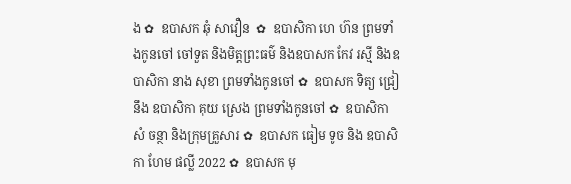ង ✿  ឧបាសក ឆុំ សាវឿន  ✿  ឧបាសិកា ហេ ហ៊ន ព្រមទាំងកូនចៅ ចៅទួត និងមិត្តព្រះធម៌ និងឧបាសក កែវ រស្មី និងឧបាសិកា នាង សុខា ព្រមទាំងកូនចៅ ✿  ឧបាសក ទិត្យ ជ្រៀ នឹង ឧបាសិកា គុយ ស្រេង ព្រមទាំងកូនចៅ ✿  ឧបាសិកា សំ ចន្ថា និងក្រុមគ្រួសារ ✿  ឧបាសក ធៀម ទូច និង ឧបាសិកា ហែម ផល្លី 2022 ✿  ឧបាសក មុ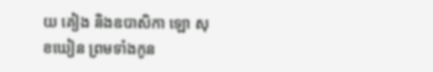យ គៀង និងឧបាសិកា ឡោ សុខឃៀន ព្រមទាំងកូន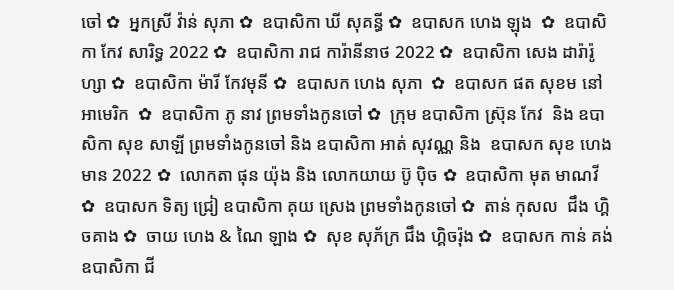ចៅ ✿  អ្នកស្រី វ៉ាន់ សុភា ✿  ឧបាសិកា ឃី សុគន្ធី ✿  ឧបាសក ហេង ឡុង  ✿  ឧបាសិកា កែវ សារិទ្ធ 2022 ✿  ឧបាសិកា រាជ ការ៉ានីនាថ 2022 ✿  ឧបាសិកា សេង ដារ៉ារ៉ូហ្សា ✿  ឧបាសិកា ម៉ារី កែវមុនី ✿  ឧបាសក ហេង សុភា  ✿  ឧបាសក ផត សុខម នៅអាមេរិក  ✿  ឧបាសិកា ភូ នាវ ព្រមទាំងកូនចៅ ✿  ក្រុម ឧបាសិកា ស្រ៊ុន កែវ  និង ឧបាសិកា សុខ សាឡី ព្រមទាំងកូនចៅ និង ឧបាសិកា អាត់ សុវណ្ណ និង  ឧបាសក សុខ ហេងមាន 2022 ✿  លោកតា ផុន យ៉ុង និង លោកយាយ ប៊ូ ប៉ិច ✿  ឧបាសិកា មុត មាណវី ✿  ឧបាសក ទិត្យ ជ្រៀ ឧបាសិកា គុយ ស្រេង ព្រមទាំងកូនចៅ ✿  តាន់ កុសល  ជឹង ហ្គិចគាង ✿  ចាយ ហេង & ណៃ ឡាង ✿  សុខ សុភ័ក្រ ជឹង ហ្គិចរ៉ុង ✿  ឧបាសក កាន់ គង់ ឧបាសិកា ជី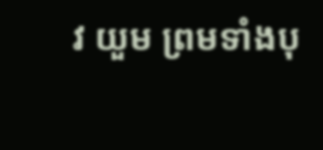វ យួម ព្រមទាំងបុ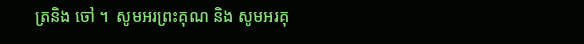ត្រនិង ចៅ ។  សូមអរព្រះគុណ និង សូមអរគុ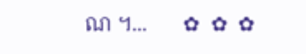ណ ។...       ✿  ✿  ✿